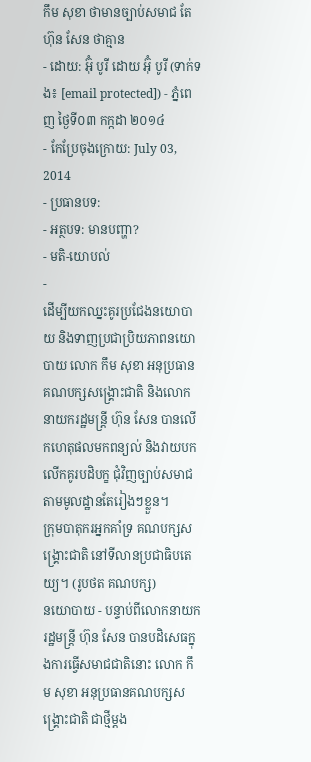កឹម សុខា ថាមានច្បាប់សមាជ តែ ហ៊ុន សែន ថាគ្មាន
- ដោយ: អ៊ុំ បូរី ដោយ អ៊ុំ បូរី (ទាក់ទង៖ [email protected]) - ភ្នំពេញ ថ្ងៃទី០៣ កក្កដា ២០១៤
- កែប្រែចុងក្រោយ: July 03, 2014
- ប្រធានបទ:
- អត្ថបទ: មានបញ្ហា?
- មតិ-យោបល់
-
ដើម្បីយកឈ្នះគូរប្រជែងនយោបាយ និងទាញប្រជាប្រិយភាពនយោបាយ លោក កឹម សុខា អនុប្រធានគណបក្សសង្រ្គោះជាតិ និងលោកនាយករដ្ឋមន្រ្តី ហ៊ុន សែន បានលើកហេតុផលមកពន្យល់ និងវាយបកលើកគូរបដិបក្ខ ជុំវិញច្បាប់សមាជតាមមូលដ្ឋានតែរៀងៗខ្លួន។
ក្រុមបាតុករអ្នកគាំទ្រ គណបក្សសង្គ្រោះជាតិ នៅទីលានប្រជាធិបតេយ្យ។ (រូបថត គណបក្ស)
នយោបាយ - បន្ទាប់ពីលោកនាយករដ្ឋមន្រ្តី ហ៊ុន សែន បានបដិសេធក្នុងការធ្វើសមាជជាតិនោះ លោក កឹម សុខា អនុប្រធានគណបក្សសង្រ្គោះជាតិ ជាថ្មីម្តង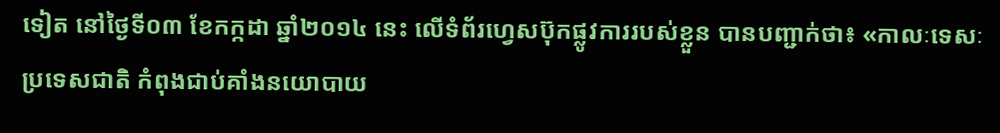ទៀត នៅថ្ងៃទី០៣ ខែកក្កដា ឆ្នាំ២០១៤ នេះ លើទំព័រហ្វេសប៊ុកផ្លូវការរបស់ខ្លួន បានបញ្ជាក់ថា៖ «កាលៈទេសៈប្រទេសជាតិ កំពុងជាប់គាំងនយោបាយ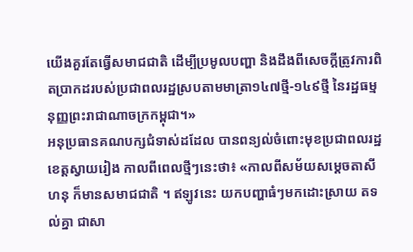យើងគួរតែធ្វើសមាជជាតិ ដើម្បីប្រមូលបញ្ហា និងដឹងពីសេចក្ដីត្រូវការពិតប្រាកដរបស់ប្រជាពលរដ្ឋស្របតាមមាត្រា១៤៧ថ្មី-១៤៩ថ្មី នៃរដ្ឋធម្មនុញ្ញព្រះរាជាណាចក្រកម្ពុជា។»
អនុប្រធានគណបក្សជំទាស់ដដែល បានពន្យល់ចំពោះមុខប្រជាពលរដ្ឋខេត្តស្វាយរៀង កាលពីពេលថ្មីៗនេះថា៖ «កាលពីសម័យសម្តេចតាសីហនុ ក៏មានសមាជជាតិ ។ ឥឡូវនេះ យកបញ្ហាធំៗមកដោះស្រាយ តទល់គ្នា ជាសា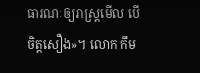ធារណៈឲ្យរាស្រ្តមើល បើចិត្តសឿង»។ លោក កឹម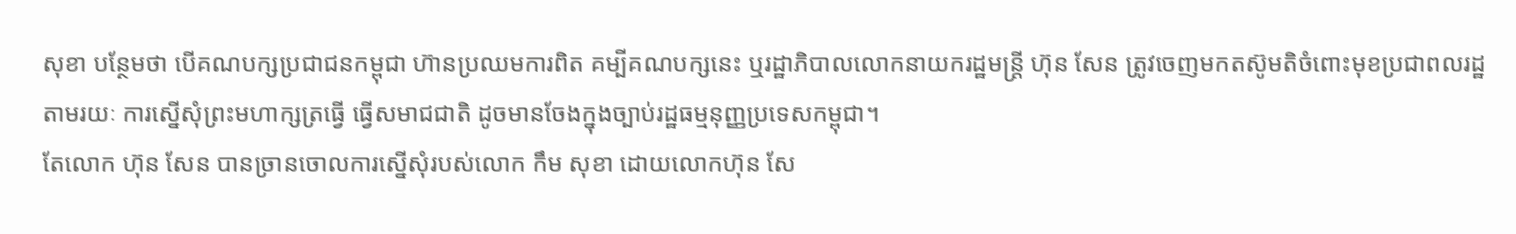សុខា បន្ថែមថា បើគណបក្សប្រជាជនកម្ពុជា ហ៊ានប្រឈមការពិត គម្បីគណបក្សនេះ ឬរដ្ឋាភិបាលលោកនាយករដ្ឋមន្រ្តី ហ៊ុន សែន ត្រូវចេញមកតស៊ូមតិចំពោះមុខប្រជាពលរដ្ឋ តាមរយៈ ការស្នើសុំព្រះមហាក្សត្រធ្វើ ធ្វើសមាជជាតិ ដូចមានចែងក្នុងច្បាប់រដ្ឋធម្មនុញ្ញប្រទេសកម្ពុជា។
តែលោក ហ៊ុន សែន បានច្រានចោលការស្នើសុំរបស់លោក កឹម សុខា ដោយលោកហ៊ុន សែ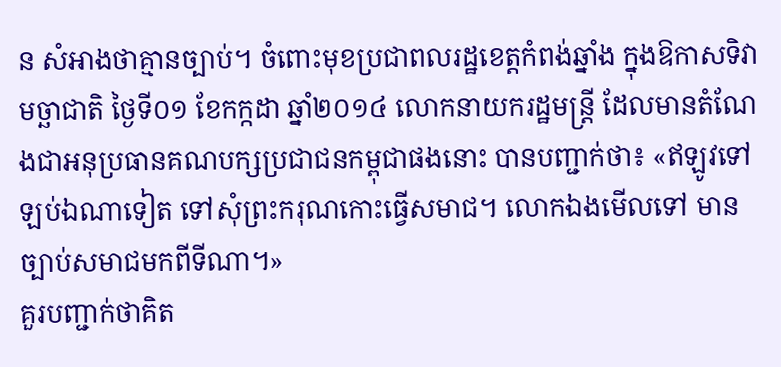ន សំអាងថាគ្មានច្បាប់។ ចំពោះមុខប្រជាពលរដ្ឋខេត្តកំពង់ឆ្នាំង ក្នុងឱកាសទិវាមច្ឆាជាតិ ថ្ងៃទី០១ ខែកក្កដា ឆ្នាំ២០១៤ លោកនាយករដ្ឋមន្រ្តី ដែលមានតំណែងជាអនុប្រធានគណបក្សប្រជាជនកម្ពុជាផងនោះ បានបញ្ជាក់ថា៖ «ឥឡូវទៅឡប់ឯណាទៀត ទៅសុំព្រះករុណកោះធ្វើសមាជ។ លោកឯងមើលទៅ មានច្បាប់សមាជមកពីទីណា។»
គួរបញ្ជាក់ថាគិត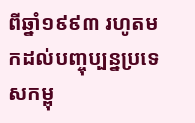ពីឆ្នាំ១៩៩៣ រហូតមកដល់បញ្ចុប្បន្នប្រទេសកម្ពុ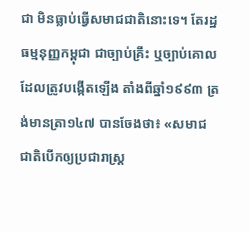ជា មិនធ្លាប់ធ្វើសមាជជាតិនោះទេ។ តែរដ្ឋធម្មនុញ្ញកម្ពុជា ជាច្បាប់គ្រឹះ ឬច្បាប់គោល ដែលត្រូវបង្កើតឡើង តាំងពីឆ្នាំ១៩៩៣ ត្រង់មានត្រា១៤៧ បានចែងថា៖ «សមាជជាតិបើកឲ្យប្រជារាស្រ្ត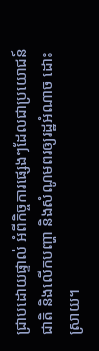ជ្រាបដោយផ្ទាល់ អំពីកិច្ចការផ្សេងៗដែលជាប្រយោជន៍ជាតិ និងលើកបញ្ហា និងសំណូមពរឲ្យរដ្ឋអំណាច ដោះស្រាយ។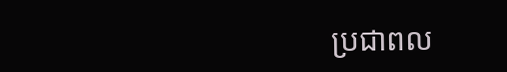ប្រជាពល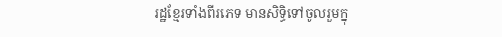រដ្ឋខ្មែរទាំងពីរភេទ មានសិទ្ធិទៅចូលរួមក្នុ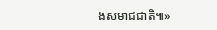ងសមាជជាតិ៕»